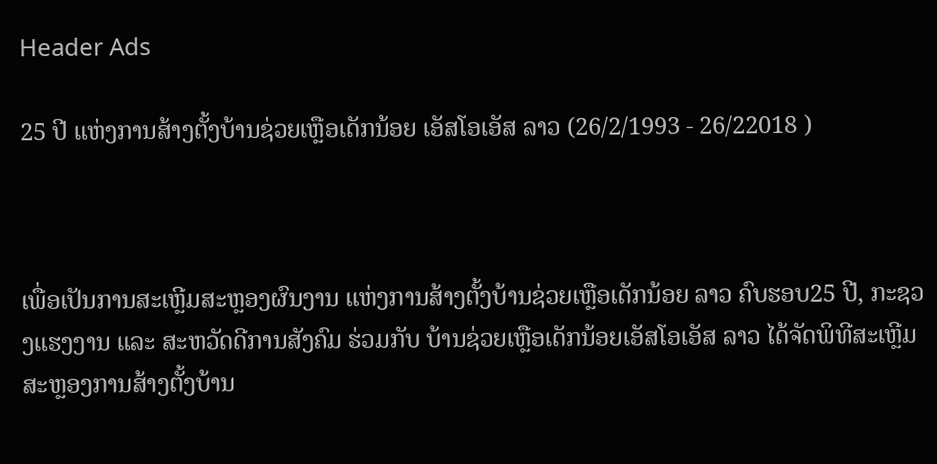Header Ads

25 ປີ ແຫ່ງການສ້າງຕັ້ງບ້ານຊ່ວຍເຫຼືອເດັກນ້ອຍ ເອັສໂອເອັສ ລາວ (26/2/1993 - 26/22018 )



ເພື່ອເປັນການສະເຫຼີມສະຫຼອງຜົນງານ ແຫ່ງການສ້າງຕັ້ງບ້ານຊ່ວຍເຫຼືອເດັກນ້ອຍ ລາວ ຄົບຮອບ25 ປີ, ກະຊວງແຮງງານ ແລະ ສະຫວັດດີການສັງຄົມ ຮ່ວມກັບ ບ້ານຊ່ວຍເຫຼືອເດັກນ້ອຍເອັສໂອເອັສ ລາວ ໄດ້ຈັດພິທີສະເຫຼີມສະຫຼອງການສ້າງຕັ້ງບ້ານ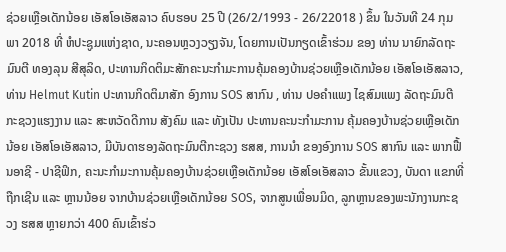ຊ່ວຍເຫຼືອເດັກນ້ອຍ ເອັສໂອເອັສລາວ ຄົບຮອບ 25 ປີ (26/2/1993 - 26/22018 ) ຂຶ້ນ ໃນວັນທີ 24 ກຸມພາ 2018 ທີ່ ຫໍປະຊູມແຫ່ງຊາດ, ນະຄອນຫຼວງວຽງຈັນ, ໂດຍການເປັນກຽດເຂົ້າຮ່ວມ ຂອງ ທ່ານ ນາຍົກລັດຖະມົນຕີ ທອງລຸນ ສີສຸລິດ, ປະທານກິດຕິມະສັກຄະນະກຳມະການຄຸ້ມຄອງບ້ານຊ່ວຍເຫຼືອເດັກນ້ອຍ ເອັສໂອເອັສລາວ, ທ່ານ Helmut Kutin ປະທານກິດຕິມາສັກ ອົງການ SOS ສາກົນ , ທ່ານ ປອຄໍາແພງ ໄຊສົມແພງ ລັດຖະມົນຕີກະຊວງແຮງງານ ແລະ ສະຫວັດດີການ ສັງຄົມ ແລະ ທັງເປັນ ປະທານຄະນະກຳມະການ ຄຸ້ມຄອງບ້ານຊ່ວຍເຫຼືອເດັກນ້ອຍ ເອັສໂອເອັສລາວ, ມີບັນດາຮອງລັດຖະມົນຕີກະຊວງ ຮສສ, ການນຳ ຂອງອົງການ SOS ສາກົນ ແລະ ພາກຟື້ນອາຊີ - ປາຊີຟິກ, ຄະນະກຳມະການຄຸ້ມຄອງບ້ານຊ່ວຍເຫຼືອເດັກນ້ອຍ ເອັສໂອເອັສລາວ ຂັ້ນແຂວງ, ບັນດາ ແຂກທີ່ຖືກເຊີນ ແລະ ຫຼານນ້ອຍ ຈາກບ້ານຊ່ວຍເຫຼືອເດັກນ້ອຍ SOS, ຈາກສູນເພື່ອນມິດ, ລູກຫຼານຂອງພະນັກງານກະຊວງ ຮສສ ຫຼາຍກວ່າ 400 ຄົນເຂົ້າຮ່ວ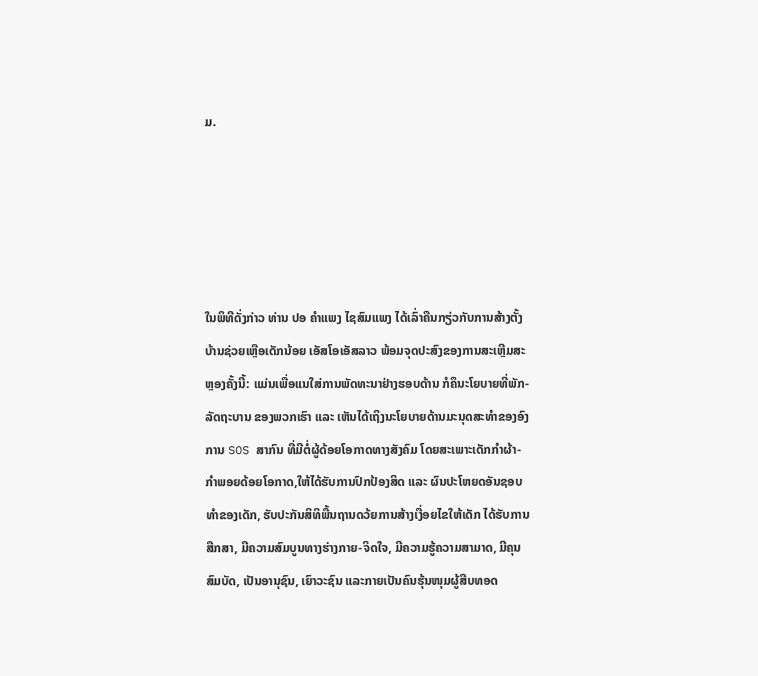ມ.





ໃນພິທີດັ່ງກ່າວ ທ່ານ ປອ ຄໍາແພງ ໄຊສົມແພງ ໄດ້ເລົ່າຄືນກຽ່ວກັບການສ້າງຕັ້ງບ້ານຊ່ວຍເຫຼືອເດັກນ້ອຍ ເອັສໂອເອັສລາວ ພ້ອມຈຸດປະສົງຂອງການສະເຫຼີມສະຫຼອງຄັ້ງນີ້: ແມ່ນເພື່ອແນໃສ່ການພັດທະນາຢ່າງຮອບດ້ານ ກໍຄຶນະໂຍບາຍທີ່ພັກ-ລັດຖະບານ ຂອງພວກເຮົາ ແລະ ເຫັນໄດ້ເຖິງນະໂຍບາຍດ້ານມະນຸດສະທຳຂອງອົງການ SOS ສາກົນ ທີ່ມີຕໍ່ຜູ້ດ້ອຍໂອກາດທາງສັງຄົມ ໂດຍສະເພາະເດັກກຳຜ້າ-ກຳພອຍດ້ອຍໂອກາດ,ໃຫ້ໄດ້ຮັບການປົກປ້ອງສິດ ແລະ ຜົນປະໂຫຍດອັນຊອບທຳຂອງເດັກ, ຮັບປະກັນສິທິພື້ນຖານດວ້ຍການສ້າງເງື່ອຍໄຂໃຫ້ເດັກ ໄດ້ຮັບການສືກສາ, ມີຄວາມສົມບູນທາງຮ່າງກາຍ-ຈິດໃຈ, ມີຄວາມຮູ້ຄວາມສາມາດ, ມີຄຸນສົມບັດ, ເປັນອານຸຊົນ, ເຍົາວະຊົນ ແລະກາຍເປັນຄົນຮຸ້ນໜຸມຜູ້ສືບທອດ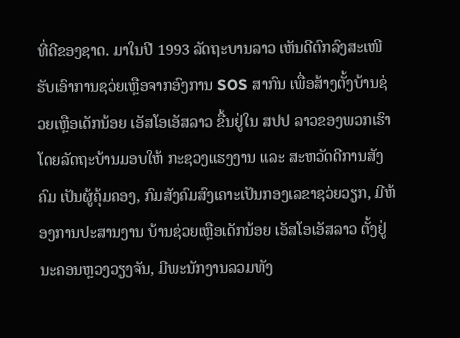ທີ່ດີຂອງຊາດ. ມາໃນປີ 1993 ລັດຖະບານລາວ ເຫັນດີຕົກລົງສະເໜີຮັບເອົາການຊວ່ຍເຫຼືອຈາກອົງການ SOS ສາກົນ ເພື່ອສ້າງຕັ້ງບ້ານຊ່ວຍເຫຼືອເດັກນ້ອຍ ເອັສໂອເອັສລາວ ຂື້ນຢູ່ໃນ ສປປ ລາວຂອງພວກເຮົາ ໂດຍລັດຖະບ້ານມອບໃຫ້ ກະຊວງແຮງງານ ແລະ ສະຫວັດດີການສັງຄົມ ເປັນຜູ້ຄຸ້ມຄອງ, ກົມສັງຄົມສົງເຄາະເປັນກອງເລຂາຊວ່ຍວຽກ, ມີຫ້ອງການປະສານງານ ບ້ານຊ່ວຍເຫຼືອເດັກນ້ອຍ ເອັສໂອເອັສລາວ ຕັ້ງຢູ່ນະຄອນຫຼວງວຽງຈັນ, ມີພະນັກງານລວມທັງ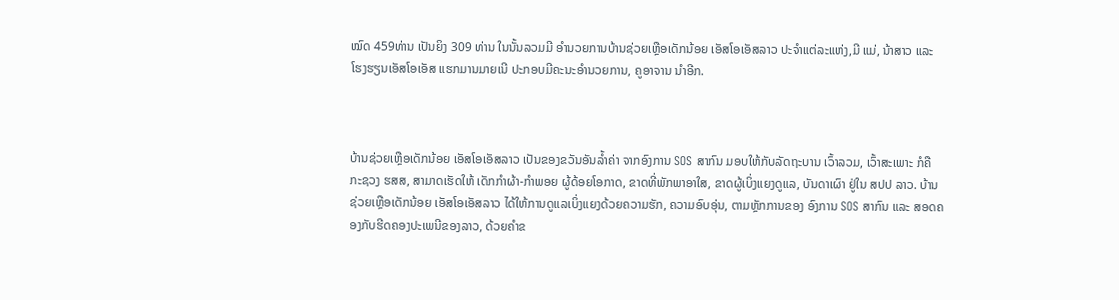ໝົດ 459ທ່ານ ເປັນຍິງ 309 ທ່ານ ໃນນັ້ນລວມມີ ອຳນວຍການບ້ານຊ່ວຍເຫຼືອເດັກນ້ອຍ ເອັສໂອເອັສລາວ ປະຈຳແຕ່ລະແຫ່ງ,ມີ ແມ່, ນ້າສາວ ແລະ ໂຮງຮຽນເອັສໂອເອັສ ແຮກມານມາຍເນີ ປະກອບມີຄະນະອຳນວຍການ, ຄູອາຈານ ນຳອີກ.



ບ້ານຊ່ວຍເຫຼືອເດັກນ້ອຍ ເອັສໂອເອັສລາວ ເປັນຂອງຂວັນອັນລໍ້າຄ່າ ຈາກອົງການ SOS ສາກົນ ມອບໃຫ້ກັບລັດຖະບານ ເວົ້າລວມ, ເວົ້າສະເພາະ ກໍຄື ກະຊວງ ຮສສ, ສາມາດເຮັດໃຫ້ ເດັກກຳຜ້າ-ກຳພອຍ ຜູ້ດ້ອຍໂອກາດ, ຂາດທີ່ພັກພາອາໃສ, ຂາດຜູ້ເບິ່ງແຍງດູແລ, ບັນດາເຜົາ ຢູ່ໃນ ສປປ ລາວ. ບ້ານຊ່ວຍເຫຼືອເດັກນ້ອຍ ເອັສໂອເອັສລາວ ໄດ້ໃຫ້ການດູແລເບິ່ງແຍງດ້ວຍຄວາມຮັກ, ຄວາມອົບອຸ່ນ, ຕາມຫຼັກການຂອງ ອົງການ SOS ສາກົນ ແລະ ສອດຄອງກັບຮີດຄອງປະເພນີຂອງລາວ, ດ້ວຍຄຳຂ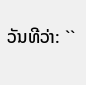ວັນທີວ່າ: ``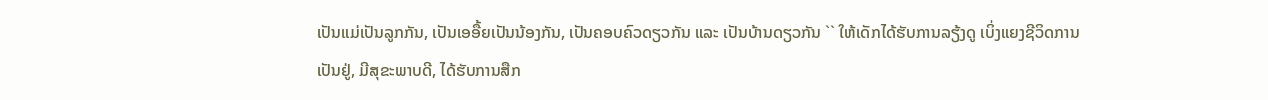ເປັນແມ່ເປັນລູກກັນ, ເປັນເອອື້ຍເປັນນ້ອງກັນ, ເປັນຄອບຄົວດຽວກັນ ແລະ ເປັນບ້ານດຽວກັນ `` ໃຫ້ເດັກໄດ້ຮັບການລຽ້ງດູ ເບິ່ງແຍງຊີວິດການເປັນຢູ່, ມີສຸຂະພາບດີ, ໄດ້ຮັບການສືກ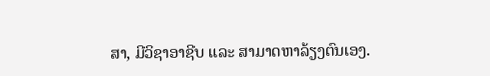ສາ, ມີວິຊາອາຊີບ ແລະ ສາມາດຫາລ້ຽງຕົນເອງ.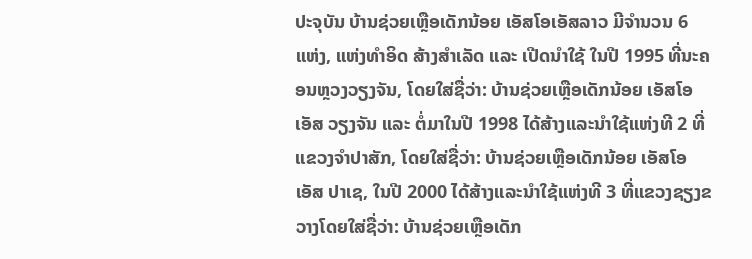ປະຈຸບັນ ບ້ານຊ່ວຍເຫຼືອເດັກນ້ອຍ ເອັສໂອເອັສລາວ ມີຈຳນວນ 6 ແຫ່ງ, ແຫ່ງທຳອິດ ສ້າງສຳເລັດ ແລະ ເປີດນຳໃຊ້ ໃນປີ 1995 ທີ່ນະຄອນຫຼວງວຽງຈັນ, ໂດຍໃສ່ຊື່ວ່າ: ບ້ານຊ່ວຍເຫຼືອເດັກນ້ອຍ ເອັສໂອເອັສ ວຽງຈັນ ແລະ ຕໍ່ມາໃນປີ 1998 ໄດ້ສ້າງແລະນຳໃຊ້ແຫ່ງທີ 2 ທີ່ແຂວງຈຳປາສັກ, ໂດຍໃສ່ຊື່ວ່າ: ບ້ານຊ່ວຍເຫຼືອເດັກນ້ອຍ ເອັສໂອເອັສ ປາເຊ, ໃນປີ 2000 ໄດ້ສ້າງແລະນຳໃຊ້ແຫ່ງທີ 3 ທີ່ແຂວງຊຽງຂວາງໂດຍໃສ່ຊື່ວ່າ: ບ້ານຊ່ວຍເຫຼືອເດັກ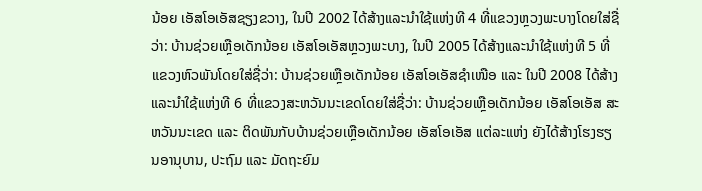ນ້ອຍ ເອັສໂອເອັສຊຽງຂວາງ, ໃນປີ 2002 ໄດ້ສ້າງແລະນຳໃຊ້ແຫ່ງທີ 4 ທີ່ແຂວງຫຼວງພະບາງໂດຍໃສ່ຊື່ວ່າ: ບ້ານຊ່ວຍເຫຼືອເດັກນ້ອຍ ເອັສໂອເອັສຫຼວງພະບາງ, ໃນປີ 2005 ໄດ້ສ້າງແລະນຳໃຊ້ແຫ່ງທີ 5 ທີ່ແຂວງຫົວພັນໂດຍໃສ່ຊື່ວ່າ: ບ້ານຊ່ວຍເຫຼືອເດັກນ້ອຍ ເອັສໂອເອັສຊຳເໜືອ ແລະ ໃນປີ 2008 ໄດ້ສ້າງແລະນຳໃຊ້ແຫ່ງທີ 6 ທີ່ແຂວງສະຫວັນນະເຂດໂດຍໃສ່ຊື່ວ່າ: ບ້ານຊ່ວຍເຫຼືອເດັກນ້ອຍ ເອັສໂອເອັສ ສະຫວັນນະເຂດ ແລະ ຕິດພັນກັບບ້ານຊ່ວຍເຫຼືອເດັກນ້ອຍ ເອັສໂອເອັສ ແຕ່ລະແຫ່ງ ຍັງໄດ້ສ້າງໂຮງຮຽນອານຸບານ, ປະຖົມ ແລະ ມັດຖະຍົມ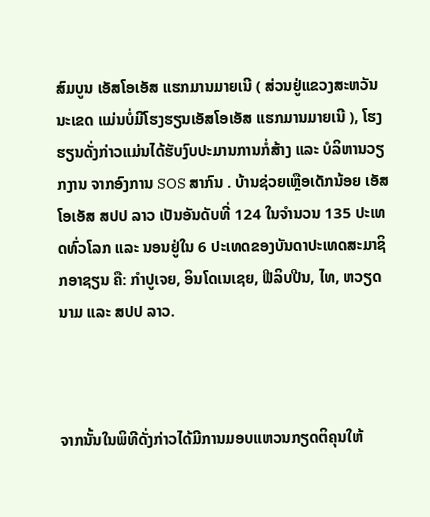ສົມບູນ ເອັສໂອເອັສ ແຮກມານມາຍເນີ ( ສ່ວນຢູ່ແຂວງສະຫວັນນະເຂດ ແມ່ນບໍ່ມີໂຮງຮຽນເອັສໂອເອັສ ແຮກມານມາຍເນີ ), ໂຮງຮຽນດັ່ງກ່າວແມ່ນໄດ້ຮັບງົບປະມານການກໍ່ສ້າງ ແລະ ບໍລິຫານວຽກງານ ຈາກອົງການ SOS ສາກົນ . ບ້ານຊ່ວຍເຫຼືອເດັກນ້ອຍ ເອັສໂອເອັສ ສປປ ລາວ ເປັນອັນດັບທີ່ 124 ໃນຈຳນວນ 135 ປະເທດທົ່ວໂລກ ແລະ ນອນຢູ່ໃນ 6 ປະເທດຂອງບັນດາປະເທດສະມາຊິກອາຊຽນ ຄື: ກຳປູເຈຍ, ອິນໂດເນເຊຍ, ຟີລິບປີນ, ໄທ, ຫວຽດນາມ ແລະ ສປປ ລາວ.



ຈາກນັ້ນໃນພິທີດັ່ງກ່າວໄດ້ມີການມອບແຫວນກຽດຕິຄຸນໃຫ້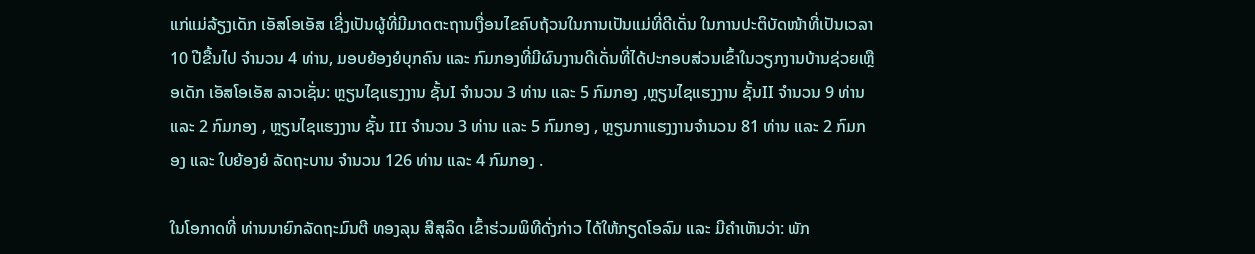ແກ່ແມ່ລ້ຽງເດັກ ເອັສໂອເອັສ ເຊີ່ງເປັນຜູ້ທີ່ມີມາດຕະຖານເງື່ອນໄຂຄົບຖ້ວນໃນການເປັນແມ່ທີ່ດີເດັ່ນ ໃນການປະຕິບັດໜ້າທີ່ເປັນເວລາ 10 ປີຂື້ນໄປ ຈຳນວນ 4 ທ່ານ, ມອບຍ້ອງຍໍບຸກຄົນ ແລະ ກົມກອງທີ່ມີຜົນງານດີເດັ່ນທີ່ໄດ້ປະກອບສ່ວນເຂົ້າໃນວຽກງານບ້ານຊ່ວຍເຫຼືອເດັກ ເອັສໂອເອັສ ລາວເຊັ່ນ: ຫຼຽນໄຊແຮງງານ ຊັ້ນI ຈຳນວນ 3 ທ່ານ ແລະ 5 ກົມກອງ ,ຫຼຽນໄຊແຮງງານ ຊັ້ນII ຈຳນວນ 9 ທ່ານ ແລະ 2 ກົມກອງ , ຫຼຽນໄຊແຮງງານ ຊັ້ນ III ຈຳນວນ 3 ທ່ານ ແລະ 5 ກົມກອງ , ຫຼຽນກາແຮງງານຈຳນວນ 81 ທ່ານ ແລະ 2 ກົມກອງ ແລະ ໃບຍ້ອງຍໍ ລັດຖະບານ ຈຳນວນ 126 ທ່ານ ແລະ 4 ກົມກອງ .

ໃນໂອກາດທີ່ ທ່ານນາຍົກລັດຖະມົນຕີ ທອງລຸນ ສີສຸລິດ ເຂົ້າຮ່ວມພິທີດັ່ງກ່າວ ໄດ້ໃຫ້ກຽດໂອລົມ ແລະ ມີຄຳເຫັນວ່າ: ພັກ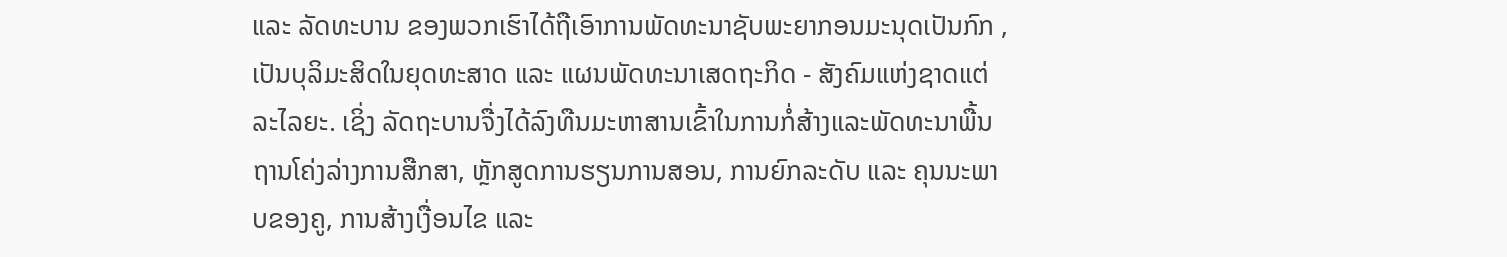ແລະ ລັດທະບານ ຂອງພວກເຮົາໄດ້ຖືເອົາການພັດທະນາຊັບພະຍາກອນມະນຸດເປັນກົກ , ເປັນບຸລິມະສິດໃນຍຸດທະສາດ ແລະ ແຜນພັດທະນາເສດຖະກິດ - ສັງຄົມແຫ່ງຊາດແຕ່ລະໄລຍະ. ເຊິ່ງ ລັດຖະບານຈື່ງໄດ້ລົງທືນມະຫາສານເຂົ້າໃນການກໍ່ສ້າງແລະພັດທະນາພື້ນຖານໂຄ່ງລ່າງການສືກສາ, ຫຼັກສູດການຮຽນການສອນ, ການຍົກລະດັບ ແລະ ຄຸນນະພາບຂອງຄູ, ການສ້າງເງື່ອນໄຂ ແລະ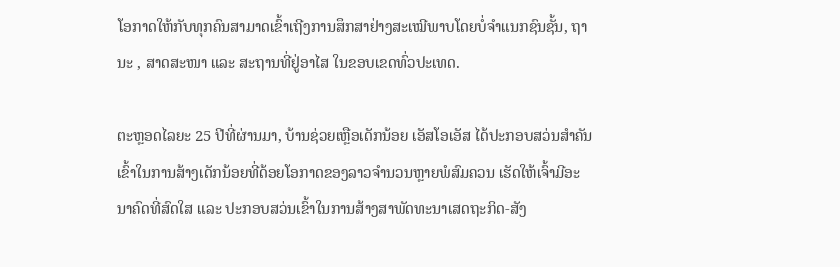ໂອກາດໃຫ້ກັບທຸກຄົນສາມາດເຂົ້າເຖີງການສຶກສາຢ່າງສະເໝີພາບໂດຍບໍ່ຈຳແນກຊົນຊັ້ນ, ຖານະ , ສາດສະໜາ ແລະ ສະຖານທີ່ຢູ່ອາໄສ ໃນຂອບເຂດທົ່ວປະເທດ.

ຕະຫຼອດໄລຍະ 25 ປີທີ່ຜ່ານມາ, ບ້ານຊ່ວຍເຫຼືອເດັກນ້ອຍ ເອັສໂອເອັສ ໄດ້ປະກອບສວ່ນສໍາຄັນເຂົ້າໃນການສ້າງເດັກນ້ອຍທີ່ດ້ອຍໂອກາດຂອງລາວຈຳນວນຫຼາຍພໍສົມຄວນ ເຮັດໃຫ້ເຈົ້າມີອະນາຄົດທີ່ສົດໃສ ແລະ ປະກອບສວ່ນເຂົ້າໃນການສ້າງສາພັດທະນາເສດຖະກິດ-ສັງ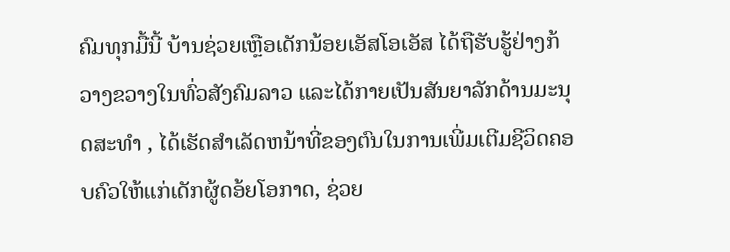ຄົມທຸກມື້ນີ້ ບ້ານຊ່ວຍເຫຼືອເດັກນ້ອຍເອັສໂອເອັສ ໄດ້ຖືຮັບຮູ້ຢ່າງກ້ວາງຂວາງໃນທົ່ວສັງຄົມລາວ ແລະໄດ້ກາຍເປັນສັນຍາລັກດ້ານມະນຸດສະທຳ , ໄດ້ເຮັດສຳເລັດຫນ້າທີ່ຂອງຕົນໃນການເພີ່ມເຕີມຊີວິດຄອບຄົວໃຫ້ແກ່ເດັກຜູ້ດອ້ຍໂອກາດ, ຊ່ວຍ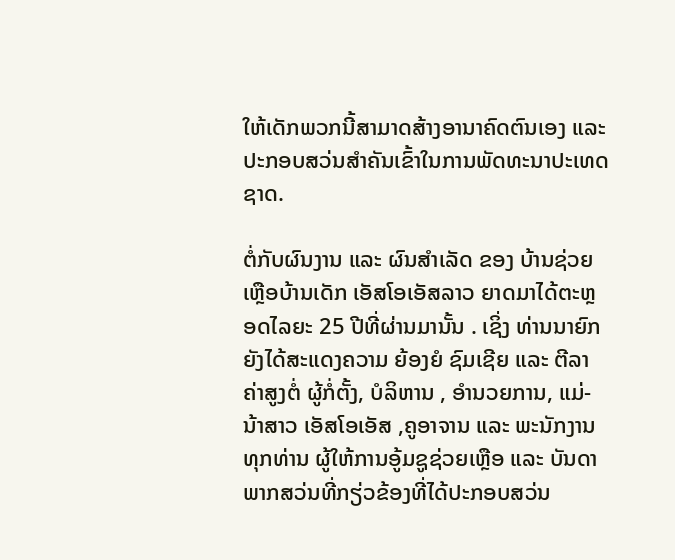ໃຫ້ເດັກພວກນີ້ສາມາດສ້າງອານາຄົດຕົນເອງ ແລະ ປະກອບສວ່ນສຳຄັນເຂົ້າໃນການພັດທະນາປະເທດຊາດ.

ຕໍ່ກັບຜົນງານ ແລະ ຜົນສໍາເລັດ ຂອງ ບ້ານຊ່ວຍເຫຼືອບ້ານເດັກ ເອັສໂອເອັສລາວ ຍາດມາໄດ້ຕະຫຼອດໄລຍະ 25 ປີທີ່ຜ່ານມານັ້ນ . ເຊິ່ງ ທ່ານນາຍົກ ຍັງໄດ້ສະແດງຄວາມ ຍ້ອງຍໍ ຊົມເຊີຍ ແລະ ຕີລາຄ່າສູງຕໍ່ ຜູ້ກໍ່ຕັ້ງ, ບໍລິຫານ , ອຳນວຍການ, ແມ່-ນ້າສາວ ເອັສໂອເອັສ ,ຄູອາຈານ ແລະ ພະນັກງານທຸກທ່ານ ຜູ້ໃຫ້ການອູ້ມຊູຊ່ວຍເຫຼືອ ແລະ ບັນດາພາກສວ່ນທີ່ກຽ່ວຂ້ອງທີ່ໄດ້ປະກອບສວ່ນ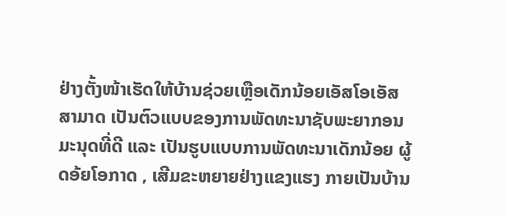ຢ່າງຕັ້ງໜ້າເຮັດໃຫ້ບ້ານຊ່ວຍເຫຼືອເດັກນ້ອຍເອັສໂອເອັສ ສາມາດ ເປັນຕົວແບບຂອງການພັດທະນາຊັບພະຍາກອນມະນຸດທີ່ດີ ແລະ ເປັນຮູບແບບການພັດທະນາເດັກນ້ອຍ ຜູ້ດອ້ຍໂອກາດ , ເສີມຂະຫຍາຍຢ່າງແຂງແຮງ ກາຍເປັນບ້ານ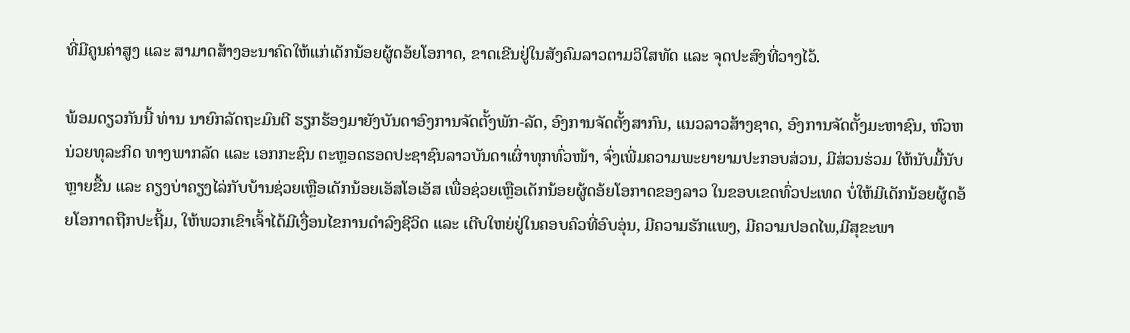ທີ່ມີຄູນຄ່າສູງ ແລະ ສາມາດສ້າງອະນາຄົດໃຫ້ແກ່ເດັກນ້ອຍຜູ້ດອ້ຍໂອກາດ, ຂາດເຂີນຢູ່ໃນສັງຄົມລາວຕາມວິໃສທັດ ແລະ ຈຸດປະສົງທີ່ວາງໄວ້.

ພ້ອມດຽວກັນນີ້ ທ່ານ ນາຍົກລັດຖະມົນຕີ ຮຽກຮ້ອງມາຍັງບັນດາອົງການຈັດຕັ້ງພັກ-ລັດ, ອົງການຈັດຕັ້ງສາກົນ, ແນວລາວສ້າງຊາດ, ອົງການຈັດຕັ້ງມະຫາຊົນ, ຫົວຫນ່ວຍທຸລະກິດ ທາງພາກລັດ ແລະ ເອກກະຊົນ ຕະຫຼອດຮອດປະຊາຊົນລາວບັນດາເຜົ່າທຸກທົ່ວໜ້າ, ຈົ່ງເພີ່ມຄວາມພະຍາຍາມປະກອບສ່ວນ, ມີສ່ວນຮ່ວມ ໃຫ້ນັບມື້ນັບຫຼາຍຂື້ນ ແລະ ຄຽງບ່າຄຽງໄລ່ກັບບ້ານຊ່ວຍເຫຼືອເດັກນ້ອຍເອັສໂອເອັສ ເພື່ອຊ່ວຍເຫຼືອເດັກນ້ອຍຜູ້ດອ້ຍໂອກາດຂອງລາວ ໃນຂອບເຂດທົ່ວປະເທດ ບໍ່ໃຫ້ມີເດັກນ້ອຍຜູ້ດອ້ຍໂອກາດຖືກປະຖີ້ມ, ໃຫ້ພວກເຂົາເຈົ້າໄດ້ມີເງື່ອນໄຂການດໍາລົງຊີວິດ ແລະ ເຕີບໃຫຍ່ຢູ່ໃນຄອບຄົວທີ່ອົບອຸ່ນ, ມີຄວາມຮັກແພງ, ມີຄວາມປອດໄພ,ມີສຸຂະພາ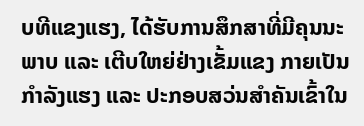ບທີແຂງແຮງ, ໄດ້ຮັບການສຶກສາທີ່ມີຄຸນນະພາບ ແລະ ເຕີບໃຫຍ່ຢ່າງເຂັ້ມແຂງ ກາຍເປັນກຳລັງແຮງ ແລະ ປະກອບສວ່ນສໍາຄັນເຂົ້າໃນ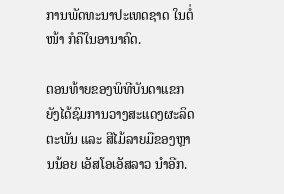ການພັດທະນາປະເທດຊາດ ໃນຕໍ່ໜ້າ ກໍຄືໃນອານາຄົດ.

ຕອນທ້າຍຂອງພິທີບັນດາແຂກຍັງໄດ້ຊົມການວາງສະແດງຜະລິດຕະພັນ ແລະ ສີໄມ້ລາຍມືຂອງຫຼານນ້ອຍ ເອັສໂອເອັສລາວ ນຳອີກ.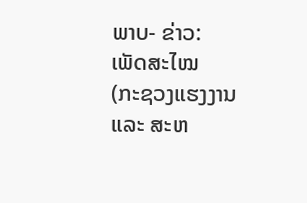ພາບ- ຂ່າວ: ເພັດສະໄໝ  (ກະຊວງແຮງງານ ແລະ ສະຫ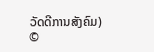ວັດດີການສັງຄົມ)
©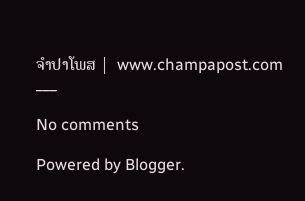ຈໍາປາໂພສ |  www.champapost.com
___

No comments

Powered by Blogger.